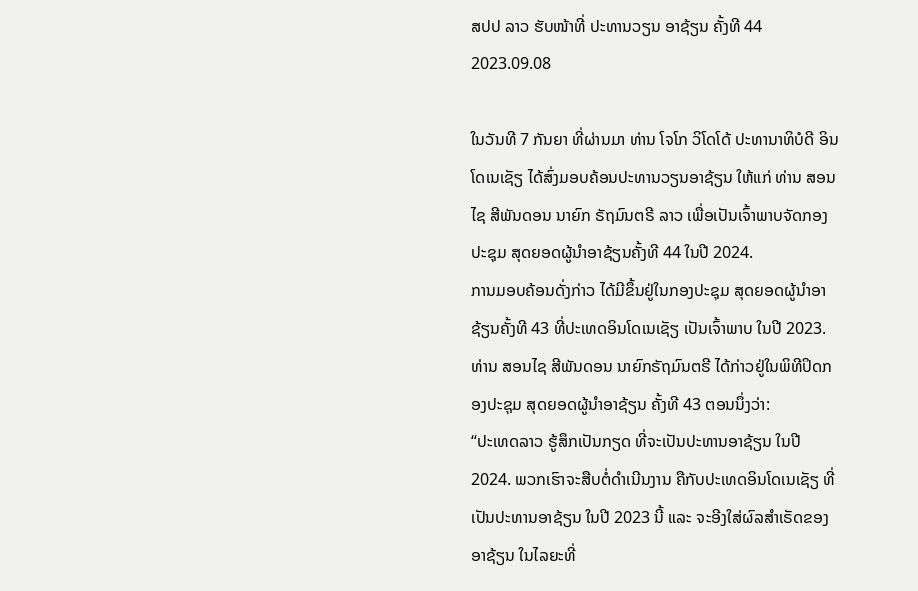ສປປ ລາວ ຮັບໜ້າທີ່ ປະທານວຽນ ອາຊ້ຽນ ຄັ້ງທີ 44
2023.09.08

ໃນວັນທີ 7 ກັນຍາ ທີ່ຜ່ານມາ ທ່ານ ໂຈໂກ ວິໂດໂດ້ ປະທານາທິບໍດີ ອິນໂດເນເຊັຽ ໄດ້ສົ່ງມອບຄ້ອນປະທານວຽນອາຊ້ຽນ ໃຫ້ແກ່ ທ່ານ ສອນໄຊ ສີພັນດອນ ນາຍົກ ຣັຖມົນຕຣີ ລາວ ເພື່ອເປັນເຈົ້າພາບຈັດກອງປະຊຸມ ສຸດຍອດຜູ້ນໍາອາຊ້ຽນຄັ້ງທີ 44 ໃນປີ 2024.
ການມອບຄ້ອນດັ່ງກ່າວ ໄດ້ມີຂຶ້ນຢູ່ໃນກອງປະຊຸມ ສຸດຍອດຜູ້ນໍາອາຊ້ຽນຄັ້ງທີ 43 ທີ່ປະເທດອິນໂດເນເຊັຽ ເປັນເຈົ້າພາບ ໃນປີ 2023.
ທ່ານ ສອນໄຊ ສີພັນດອນ ນາຍົກຣັຖມົນຕຣີ ໄດ້ກ່າວຢູ່ໃນພິທີປິດກອງປະຊຸມ ສຸດຍອດຜູ້ນໍາອາຊ້ຽນ ຄັ້ງທີ 43 ຕອນນຶ່ງວ່າ:
“ປະເທດລາວ ຮູ້ສຶກເປັນກຽດ ທີ່ຈະເປັນປະທານອາຊ້ຽນ ໃນປີ 2024. ພວກເຮົາຈະສືບຕໍ່ດໍາເນີນງານ ຄືກັບປະເທດອິນໂດເນເຊັຽ ທີ່ເປັນປະທານອາຊ້ຽນ ໃນປີ 2023 ນີ້ ແລະ ຈະອີງໃສ່ຜົລສໍາເຣັດຂອງອາຊ້ຽນ ໃນໄລຍະທີ່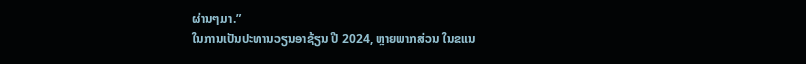ຜ່ານໆມາ.”
ໃນການເປັນປະທານວຽນອາຊ້ຽນ ປີ 2024, ຫຼາຍພາກສ່ວນ ໃນຂແນ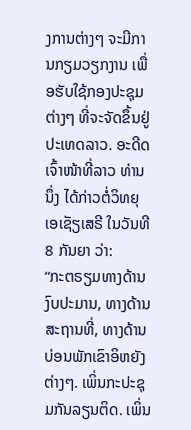ງການຕ່າງໆ ຈະມີການກຽມວຽກງານ ເພື່ອຮັບໃຊ້ກອງປະຊຸມຕ່າງໆ ທີ່ຈະຈັດຂຶ້ນຢູ່ປະເທດລາວ. ອະດີດເຈົ້າໜ້າທີ່ລາວ ທ່ານນຶ່ງ ໄດ້ກ່າວຕໍ່ວິທຍຸ ເອເຊັຽເສຣີ ໃນວັນທີ 8 ກັນຍາ ວ່າ:
“ກະຕຣຽມທາງດ້ານງົບປະມານ, ທາງດ້ານສະຖານທີ່, ທາງດ້ານບ່ອນພັກເຂົາອິຫຍັງຕ່າງໆ. ເພິ່ນກະປະຊຸມກັນລຽນຕິດ. ເພິ່ນ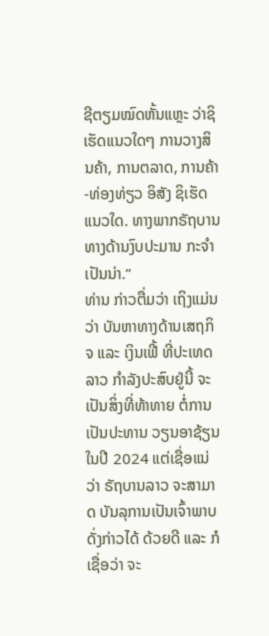ຊີຕຽມໝົດຫັ້ນແຫຼະ ວ່າຊິເຮັດແນວໃດໆ ການວາງສິນຄ້າ, ການຕລາດ, ການຄ້າ-ທ່ອງທ່ຽວ ອິສັງ ຊິເຮັດແນວໃດ. ທາງພາກຣັຖບານ ທາງດ້ານງົບປະມານ ກະຈໍາເປັນນ່າ.”
ທ່ານ ກ່າວຕື່ມວ່າ ເຖິງແມ່ນວ່າ ບັນຫາທາງດ້ານເສຖກິຈ ແລະ ເງິນເຟີ້ ທີ່ປະເທດລາວ ກໍາລັງປະສົບຢູ່ນີ້ ຈະເປັນສິ່ງທີ່ທ້າທາຍ ຕໍ່ການເປັນປະທານ ວຽນອາຊ້ຽນ ໃນປີ 2024 ແຕ່ເຊື່ອແນ່ວ່າ ຣັຖບານລາວ ຈະສາມາດ ບັນລຸການເປັນເຈົ້າພາບດັ່ງກ່າວໄດ້ ດ້ວຍດີ ແລະ ກໍເຊື່ອວ່າ ຈະ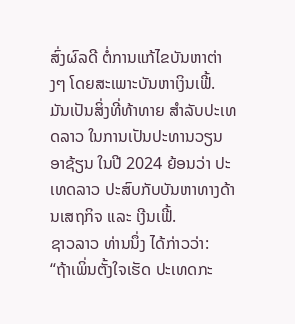ສົ່ງຜົລດີ ຕໍ່ການແກ້ໄຂບັນຫາຕ່າງໆ ໂດຍສະເພາະບັນຫາເງິນເຟີ້.
ມັນເປັນສິ່ງທີ່ທ້າທາຍ ສໍາລັບປະເທດລາວ ໃນການເປັນປະທານວຽນອາຊ້ຽນ ໃນປີ 2024 ຍ້ອນວ່າ ປະເທດລາວ ປະສົບກັບບັນຫາທາງດ້ານເສຖກິຈ ແລະ ເງີນເຟີ້.
ຊາວລາວ ທ່ານນຶ່ງ ໄດ້ກ່າວວ່າ:
“ຖ້າເພິ່ນຕັ້ງໃຈເຮັດ ປະເທດກະ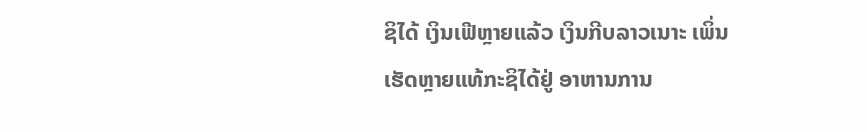ຊິໄດ້ ເງິນເຟີຫຼາຍແລ້ວ ເງິນກີບລາວເນາະ ເພິ່ນເຮັດຫຼາຍແທ້ກະຊິໄດ້ຢູ່ ອາຫານການ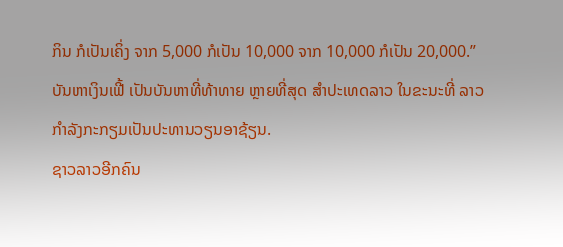ກິນ ກໍເປັນເຄິ່ງ ຈາກ 5,000 ກໍເປັນ 10,000 ຈາກ 10,000 ກໍເປັນ 20,000.”
ບັນຫາເງິນເຟີ້ ເປັນບັນຫາທີ່ທ້າທາຍ ຫຼາຍທີ່ສຸດ ສໍາປະເທດລາວ ໃນຂະນະທີ່ ລາວກໍາລັງກະກຽມເປັນປະທານວຽນອາຊ້ຽນ.
ຊາວລາວອີກຄົນ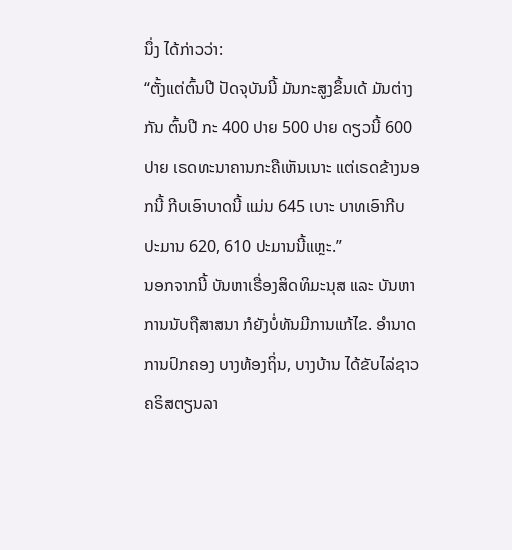ນຶ່ງ ໄດ້ກ່າວວ່າ:
“ຕັ້ງແຕ່ຕົ້ນປີ ປັດຈຸບັນນີ້ ມັນກະສູງຂຶ້ນເດ້ ມັນຕ່າງກັນ ຕົ້ນປີ ກະ 400 ປາຍ 500 ປາຍ ດຽວນີ້ 600 ປາຍ ເຣດທະນາຄານກະຄືເຫັນເນາະ ແຕ່ເຣດຂ້າງນອກນີ້ ກີບເອົາບາດນີ້ ແມ່ນ 645 ເບາະ ບາທເອົາກີບ ປະມານ 620, 610 ປະມານນີ້ແຫຼະ.”
ນອກຈາກນີ້ ບັນຫາເຣື່ອງສິດທິມະນຸສ ແລະ ບັນຫາການນັບຖືສາສນາ ກໍຍັງບໍ່ທັນມີການແກ້ໄຂ. ອໍານາດການປົກຄອງ ບາງທ້ອງຖິ່ນ, ບາງບ້ານ ໄດ້ຂັບໄລ່ຊາວຄຣິສຕຽນລາ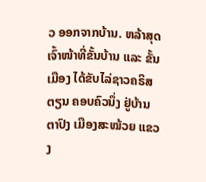ວ ອອກຈາກບ້ານ. ຫລ້າສຸດ ເຈົ້າໜ້າທີ່ຂັ້ນບ້ານ ແລະ ຂັ້ນເມືອງ ໄດ້ຂັບໄລ່ຊາວຄຣິສຕຽນ ຄອບຄົວນຶ່ງ ຢູ່ບ້ານຕາປົງ ເມືອງສະໝ້ວຍ ແຂວງ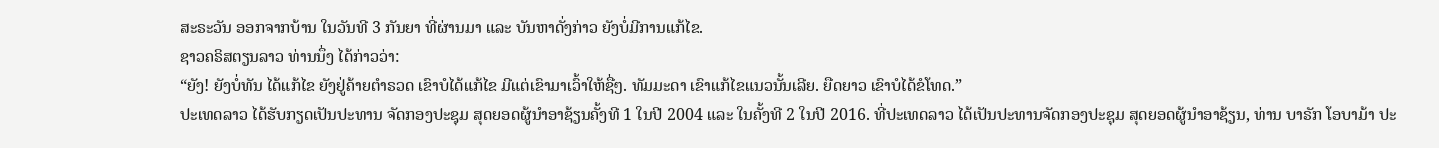ສະຣະວັນ ອອກຈາກບ້ານ ໃນວັນທີ 3 ກັນຍາ ທີ່ຜ່ານມາ ແລະ ບັນຫາດັ່ງກ່າວ ຍັງບໍ່ມີການແກ້ໄຂ.
ຊາວຄຣິສຕຽນລາວ ທ່ານນຶ່ງ ໄດ້ກ່າວວ່າ:
“ຍັງ! ຍັງບໍ່ທັນ ໄດ້ແກ້ໄຂ ຍັງຢູ່ຄ້າຍຕໍາຣວດ ເຂົາບໍໄດ້ແກ້ໄຂ ມີແຕ່ເຂົາມາເວົ້າໃຫ້ຊື່ໆ. ທັມມະດາ ເຂົາແກ້ໄຂແນວນັ້ນເລີຍ. ຍືດຍາວ ເຂົາບໍໄດ້ຂໍໂທດ.”
ປະເທດລາວ ໄດ້ຮັບກຽດເປັນປະທານ ຈັດກອງປະຊຸມ ສຸດຍອດຜູ້ນໍາອາຊ້ຽນຄັ້ງທີ 1 ໃນປີ 2004 ແລະ ໃນຄັ້ງທີ 2 ໃນປີ 2016. ທີ່ປະເທດລາວ ໄດ້ເປັນປະທານຈັດກອງປະຊຸມ ສຸດຍອດຜູ້ນໍາອາຊ້ຽນ, ທ່ານ ບາຣັກ ໂອບາມ້າ ປະ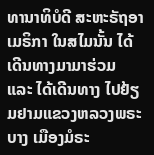ທານາທິບໍດີ ສະຫະຣັຖອາເມຣິກາ ໃນສໄມນັ້ນ ໄດ້ເດີນທາງມາມາຮ່ວມ ແລະ ໄດ້ເດີນທາງ ໄປຢ້ຽມຢາມແຂວງຫລວງພຣະບາງ ເມືອງມໍຣະ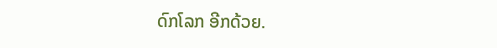ດົກໂລກ ອີກດ້ວຍ.